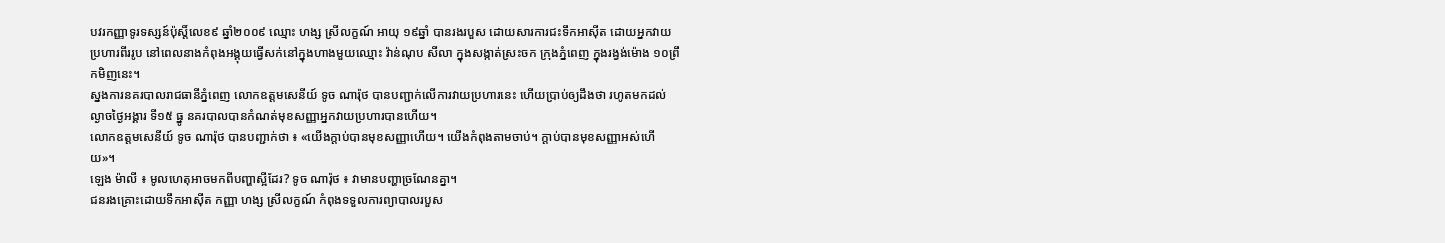បវរកញ្ញាទូរទស្សន៍ប៉ុស្តិ៍លេខ៩ ឆ្នាំ២០០៩ ឈ្មោះ ហង្ស ស្រីលក្ខណ៍ អាយុ ១៩ឆ្នាំ បានរងរបួស ដោយសារការជះទឹកអាស៊ីត ដោយអ្នកវាយប្រហារពីររូប នៅពេលនាងកំពុងអង្គុយធ្វើសក់នៅក្នុងហាងមួយឈ្មោះ វ៉ាន់ណុប សីលា ក្នុងសង្កាត់ស្រះចក ក្រុងភ្នំពេញ ក្នុងរង្វង់ម៉ោង ១០ព្រឹកមិញនេះ។
ស្នងការនគរបាលរាជធានីភ្នំពេញ លោកឧត្តមសេនីយ៍ ទូច ណារ៉ុថ បានបញ្ជាក់លើការវាយប្រហារនេះ ហើយប្រាប់ឲ្យដឹងថា រហូតមកដល់ល្ងាចថ្ងៃអង្គារ ទី១៥ ធ្នូ នគរបាលបានកំណត់មុខសញ្ញាអ្នកវាយប្រហារបានហើយ។
លោកឧត្តមសេនីយ៍ ទូច ណារ៉ុថ បានបញ្ជាក់ថា ៖ «យើងក្តាប់បានមុខសញ្ញាហើយ។ យើងកំពុងតាមចាប់។ ក្តាប់បានមុខសញ្ញាអស់ហើយ»។
ឡេង ម៉ាលី ៖ មូលហេតុអាចមកពីបញ្ហាស្អីដែរ? ទូច ណារ៉ុថ ៖ វាមានបញ្ហាច្រណែនគ្នា។
ជនរងគ្រោះដោយទឹកអាស៊ីត កញ្ញា ហង្ស ស្រីលក្ខណ៍ កំពុងទទួលការព្យាបាលរបួស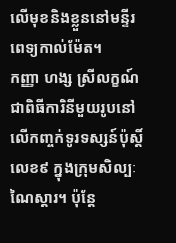លើមុខនិងខ្លួននៅមន្ទីរពេទ្យកាល់ម៉ែត។
កញ្ញា ហង្ស ស្រីលក្ខណ៍ ជាពិធីការិនីមួយរូបនៅលើកញ្ចក់ទូរទស្សន៍ប៉ុស្តិ៍លេខ៩ ក្នុងក្រុមសិល្បៈ ណៃស្តារ។ ប៉ុន្តែ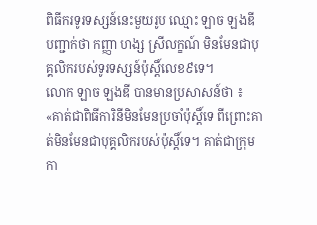ពិធីករទូរទស្សន៍នេះមួយរូប ឈ្មោះ ឡាច ឡងឌី បញ្ជាក់ថា កញ្ញា ហង្ស ស្រីលក្ខណ៍ មិនមែនជាបុគ្គលិករបស់ទូរទស្សន៍ប៉ុស្តិ៍លេខ៩ទេ។
លោក ឡាច ឡងឌី បានមានប្រសាសន៍ថា ៖ «គាត់ជាពិធីការិនីមិនមែនប្រចាំប៉ុស្តិ៍ទេ ពីព្រោះគាត់មិនមែនជាបុគ្គលិករបស់ប៉ុស្តិ៍ទេ។ គាត់ជាក្រុមកា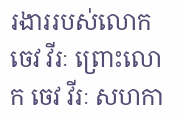រងាររបស់លោក ចេវ វីរៈ ព្រោះលោក ចេវ វីរៈ សហកា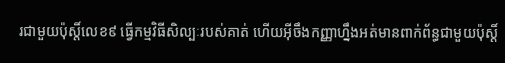រជាមួយប៉ុស្តិ៍លេខ៩ ធ្វើកម្មវិធីសិល្បៈរបស់គាត់ ហើយអ៊ីចឹងកញ្ញាហ្នឹងអត់មានពាក់ព័ន្ធជាមួយប៉ុស្តិ៍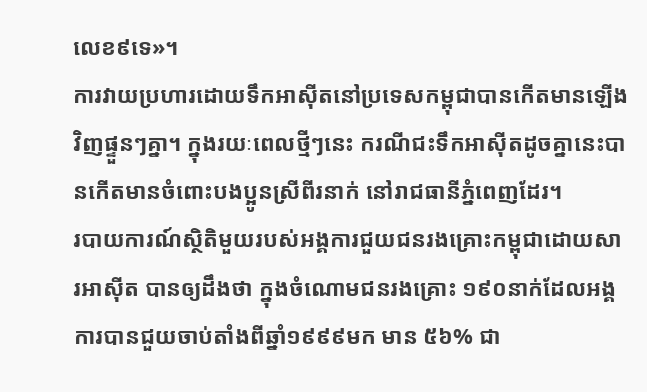លេខ៩ទេ»។
ការវាយប្រហារដោយទឹកអាស៊ីតនៅប្រទេសកម្ពុជាបានកើតមានឡើងវិញផ្ទួនៗគ្នា។ ក្នុងរយៈពេលថ្មីៗនេះ ករណីជះទឹកអាស៊ីតដូចគ្នានេះបានកើតមានចំពោះបងប្អូនស្រីពីរនាក់ នៅរាជធានីភ្នំពេញដែរ។
របាយការណ៍ស្ថិតិមួយរបស់អង្គការជួយជនរងគ្រោះកម្ពុជាដោយសារអាស៊ីត បានឲ្យដឹងថា ក្នុងចំណោមជនរងគ្រោះ ១៩០នាក់ដែលអង្គការបានជួយចាប់តាំងពីឆ្នាំ១៩៩៩មក មាន ៥៦% ជា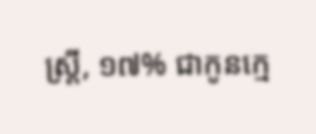ស្រ្តី, ១៧% ជាកូនក្មេ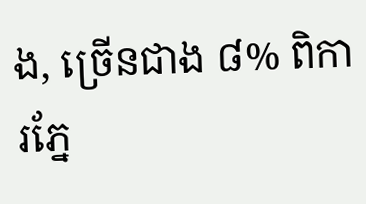ង, ច្រើនជាង ៨% ពិការភ្នែ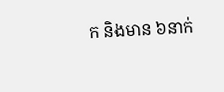ក និងមាន ៦នាក់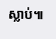ស្លាប់៕